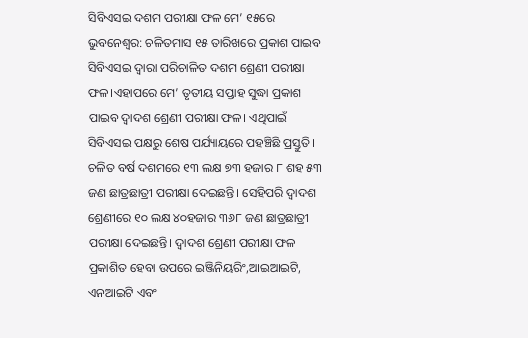ସିବିଏସଇ ଦଶମ ପରୀକ୍ଷା ଫଳ ମେ’ ୧୫ରେ
ଭୁବନେଶ୍ୱର: ଚଳିତମାସ ୧୫ ତାରିଖରେ ପ୍ରକାଶ ପାଇବ ସିବିଏସଇ ଦ୍ୱାରା ପରିଚାଳିତ ଦଶମ ଶ୍ରେଣୀ ପରୀକ୍ଷା ଫଳ।ଏହାପରେ ମେ’ ତୃତୀୟ ସପ୍ତାହ ସୁଦ୍ଧା ପ୍ରକାଶ ପାଇବ ଦ୍ୱାଦଶ ଶ୍ରେଣୀ ପରୀକ୍ଷା ଫଳ। ଏଥିପାଇଁ ସିବିଏସଇ ପକ୍ଷରୁ ଶେଷ ପର୍ଯ୍ୟାୟରେ ପହଞ୍ଚିଛି ପ୍ରସ୍ତୁତି। ଚଳିତ ବର୍ଷ ଦଶମରେ ୧୩ ଲକ୍ଷ ୭୩ ହଜାର ୮ ଶହ ୫୩ ଜଣ ଛାତ୍ରଛାତ୍ରୀ ପରୀକ୍ଷା ଦେଇଛନ୍ତି। ସେହିପରି ଦ୍ୱାଦଶ ଶ୍ରେଣୀରେ ୧୦ ଲକ୍ଷ ୪୦ହଜାର ୩୬୮ ଜଣ ଛାତ୍ରଛାତ୍ରୀ ପରୀକ୍ଷା ଦେଇଛନ୍ତି। ଦ୍ୱାଦଶ ଶ୍ରେଣୀ ପରୀକ୍ଷା ଫଳ ପ୍ରକାଶିତ ହେବା ଉପରେ ଇଞ୍ଜିନିୟରିଂ,ଆଇଆଇଟି, ଏନଆଇଟି ଏବଂ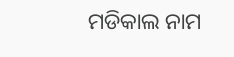ମଡିକାଲ ନାମ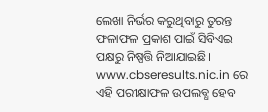ଲେଖା ନିର୍ଭର କରୁଥିବାରୁ ତୁରନ୍ତ ଫଳାଫଳ ପ୍ରକାଶ ପାଇଁ ସିବିଏଇ ପକ୍ଷରୁ ନିଷ୍ପତ୍ତି ନିଆଯାଇଛି। www.cbseresults.nic.in ରେ ଏହି ପରୀକ୍ଷାଫଳ ଉପଲବ୍ଧ ହେବ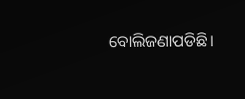ବୋଲିଜଣାପଡିଛି।